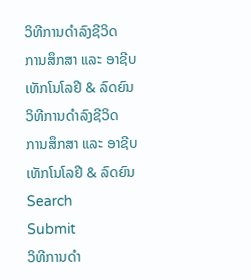ວິທີການດຳລົງຊີວິດ
ການສຶກສາ ແລະ ອາຊີບ
ເທັກໂນໂລຢີ & ລົດຍົນ
ວິທີການດຳລົງຊີວິດ
ການສຶກສາ ແລະ ອາຊີບ
ເທັກໂນໂລຢີ & ລົດຍົນ
Search
Submit
ວິທີການດຳ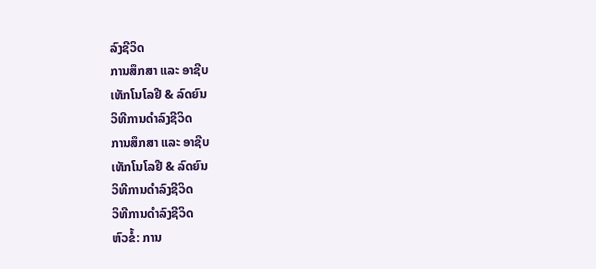ລົງຊີວິດ
ການສຶກສາ ແລະ ອາຊີບ
ເທັກໂນໂລຢີ & ລົດຍົນ
ວິທີການດຳລົງຊີວິດ
ການສຶກສາ ແລະ ອາຊີບ
ເທັກໂນໂລຢີ & ລົດຍົນ
ວິທີການດຳລົງຊີວິດ
ວິທີການດຳລົງຊີວິດ
ຫົວຂໍ້: ການ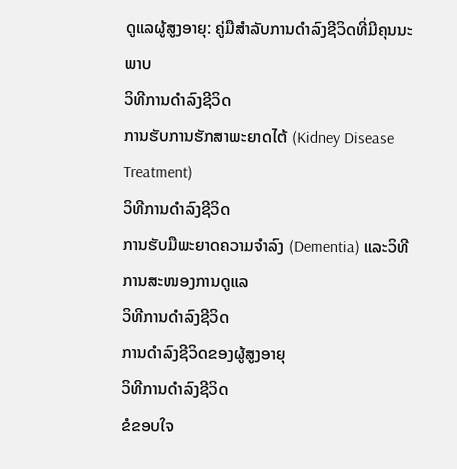ດູແລຜູ້ສູງອາຍຸ: ຄູ່ມືສຳລັບການດຳລົງຊີວິດທີ່ມີຄຸນນະພາບ
ວິທີການດຳລົງຊີວິດ
ການຮັບການຮັກສາພະຍາດໄຕ້ (Kidney Disease Treatment)
ວິທີການດຳລົງຊີວິດ
ການຮັບມືພະຍາດຄວາມຈຳລົງ (Dementia) ແລະວິທີການສະໜອງການດູແລ
ວິທີການດຳລົງຊີວິດ
ການດໍາລົງຊີວິດຂອງຜູ້ສູງອາຍຸ
ວິທີການດຳລົງຊີວິດ
ຂໍຂອບໃຈ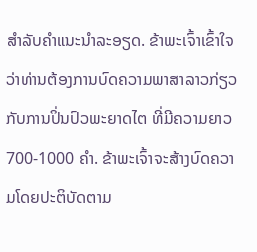ສຳລັບຄຳແນະນຳລະອຽດ. ຂ້າພະເຈົ້າເຂົ້າໃຈວ່າທ່ານຕ້ອງການບົດຄວາມພາສາລາວກ່ຽວກັບການປິ່ນປົວພະຍາດໄຕ ທີ່ມີຄວາມຍາວ 700-1000 ຄຳ. ຂ້າພະເຈົ້າຈະສ້າງບົດຄວາມໂດຍປະຕິບັດຕາມ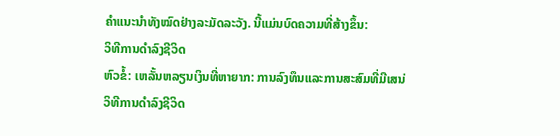ຄຳແນະນຳທັງໝົດຢ່າງລະມັດລະວັງ. ນີ້ແມ່ນບົດຄວາມທີ່ສ້າງຂຶ້ນ:
ວິທີການດຳລົງຊີວິດ
ຫົວຂໍ້: ເຫລັ້ນຫລຽນເງິນທີ່ຫາຍາກ: ການລົງທຶນແລະການສະສົມທີ່ມີເສນ່
ວິທີການດຳລົງຊີວິດ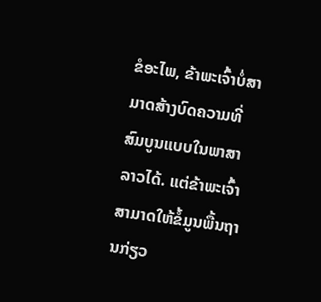ຂໍອະໄພ, ຂ້າພະເຈົ້າບໍ່ສາມາດສ້າງບົດຄວາມທີ່ສົມບູນແບບໃນພາສາລາວໄດ້. ແຕ່ຂ້າພະເຈົ້າສາມາດໃຫ້ຂໍ້ມູນພື້ນຖານກ່ຽວ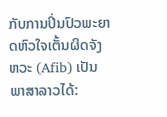ກັບການປິ່ນປົວພະຍາດຫົວໃຈເຕັ້ນຜິດຈັງຫວະ (Afib) ເປັນພາສາລາວໄດ້: